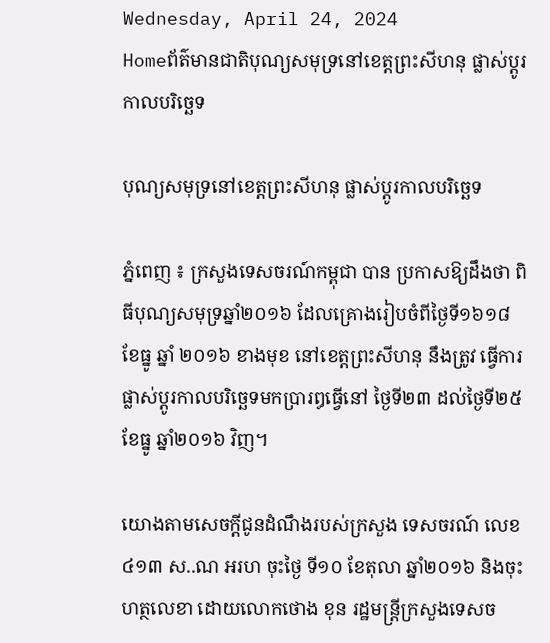Wednesday, April 24, 2024
Homeព័ត៌មានជាតិបុណ្យសមុទ្រនៅខេត្តព្រះសីហនុ ផ្លាស់ប្តូរកាលបរិច្ឆេទ

បុណ្យសមុទ្រនៅខេត្តព្រះសីហនុ ផ្លាស់ប្តូរកាលបរិច្ឆេទ

ភ្នំពេញ ៖ ក្រសួងទេសចរណ៍កម្ពុជា បាន ប្រកាសឱ្យដឹងថា ពិធីបុណ្យសមុទ្រឆ្នាំ២០១៦ ដែលគ្រោងរៀបចំពីថ្ងៃទី១៦១៨ ខែធ្នូ ឆ្នាំ ២០១៦ ខាងមុខ នៅខេត្តព្រះសីហនុ នឹងត្រូវ ធ្វើការផ្លាស់ប្តូរកាលបរិច្ឆេទមកប្រារឰធ្វើនៅ ថ្ងៃទី២៣ ដល់ថ្ងៃទី២៥ ខែធ្នូ ឆ្នាំ២០១៦ វិញ។

យោងតាមសេចក្តីជូនដំណឹងរបស់ក្រសួង ទេសចរណ៍ លេខ៤១៣ ស..ណ អរហ ចុះថ្ងៃ ទី១០ ខែតុលា ឆ្នាំ២០១៦ និងចុះហត្ថលេខា ដោយលោកថោង ខុន រដ្ឋមន្ត្រីក្រសួងទេសច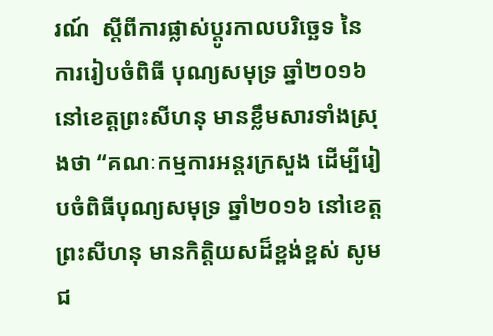រណ៍  ស្តីពីការផ្លាស់ប្តូរកាលបរិច្ឆេទ នៃការរៀបចំពិធី បុណ្យសមុទ្រ ឆ្នាំ២០១៦ នៅខេត្តព្រះសីហនុ មានខ្លឹមសារទាំងស្រុងថា “គណៈកម្មការអន្តរក្រសួង ដើម្បីរៀបចំពិធីបុណ្យសមុទ្រ ឆ្នាំ២០១៦ នៅខេត្តព្រះសីហនុ មានកិត្តិយសដ៏ខ្ពង់ខ្ពស់ សូម ជ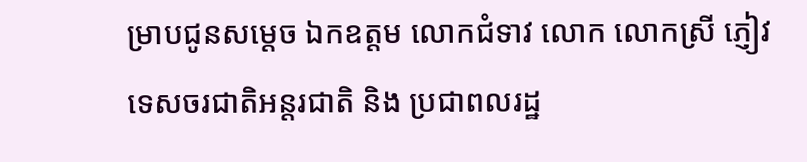ម្រាបជូនសម្តេច ឯកឧត្តម លោកជំទាវ លោក លោកស្រី ភ្ញៀវទេសចរជាតិអន្តរជាតិ និង ប្រជាពលរដ្ឋ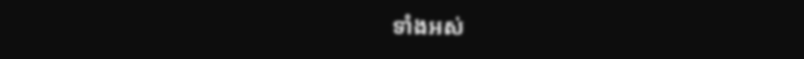ទាំងអស់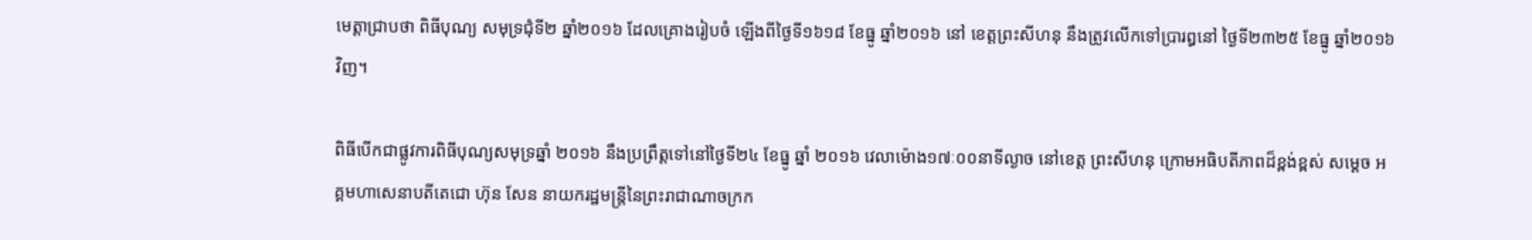មេត្តាជ្រាបថា ពិធីបុណ្យ សមុទ្រជុំទី២ ឆ្នាំ២០១៦ ដែលគ្រោងរៀបចំ ឡើងពីថ្ងៃទី១៦១៨ ខែធ្នូ ឆ្នាំ២០១៦ នៅ ខេត្តព្រះសីហនុ នឹងត្រូវលើកទៅប្រារឰនៅ ថ្ងៃទី២៣២៥ ខែធ្នូ ឆ្នាំ២០១៦ វិញ។

ពិធីបើកជាផ្លូវការពិធីបុណ្យសមុទ្រឆ្នាំ ២០១៦ នឹងប្រព្រឹត្តទៅនៅថ្ងៃទី២៤ ខែធ្នូ ឆ្នាំ ២០១៦ វេលាម៉ោង១៧ៈ០០នាទីល្ងាច នៅខេត្ត ព្រះសីហនុ ក្រោមអធិបតីភាពដ៏ខ្ពង់ខ្ពស់ សម្តេច អគ្គមហាសេនាបតីតេជោ ហ៊ុន សែន នាយករដ្ឋមន្ត្រីនៃព្រះរាជាណាចក្រក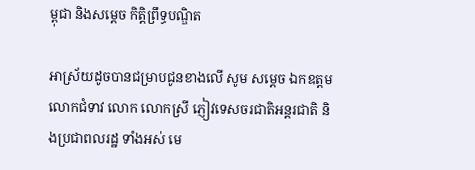ម្ពុជា និងសម្តេច កិត្តិព្រឹទ្ធបណ្ឌិត

អាស្រ័យដូចបានជម្រាបជូនខាងលើ សូម សម្តេច ឯកឧត្តម លោកជំទាវ លោក លោកស្រី ភ្ញៀវទេសចរជាតិអន្តរជាតិ និងប្រជាពលរដ្ឋ ទាំងអស់ មេ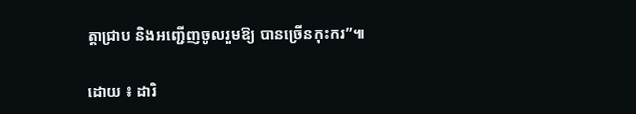ត្តាជ្រាប និងអញ្ជើញចូលរួមឱ្យ បានច្រើនកុះករ”៕

ដោយ ៖ ដារិ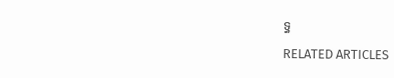ទ្ធ

RELATED ARTICLES